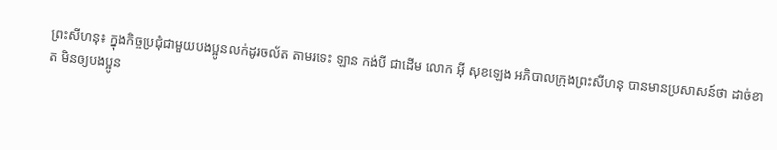ព្រះសីហនុ៖ ក្នុងកិច្ចប្រជុំជាមួយបងប្អូនលក់ដូរចល័ត តាមរទេះ ឡាន កង់បី ជាដើម លោក អុី សុខឡេង អភិបាលក្រុងព្រះសីហនុ បានមានប្រសាសន៍ថា ដាច់ខាត មិនឲ្យបងប្អូន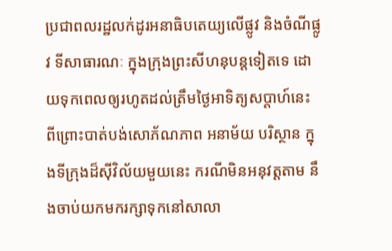ប្រជាពលរដ្ឋលក់ដូរអនាធិបតេយ្យលើផ្លូវ និងចំណីផ្លូវ ទីសាធារណៈ ក្នុងក្រុងព្រះសីហនុបន្តទៀតទេ ដោយទុកពេលឲ្យរហូតដល់ត្រឹមថ្ងៃអាទិត្យសប្តាហ៍នេះ ពីព្រោះបាត់បង់សោភ័ណភាព អនាម័យ បរិស្ថាន ក្នុងទីក្រុងដ៏សុីវិល័យមួយនេះ ករណីមិនអនុវត្តតាម នឹងចាប់យកមករក្សាទុកនៅសាលា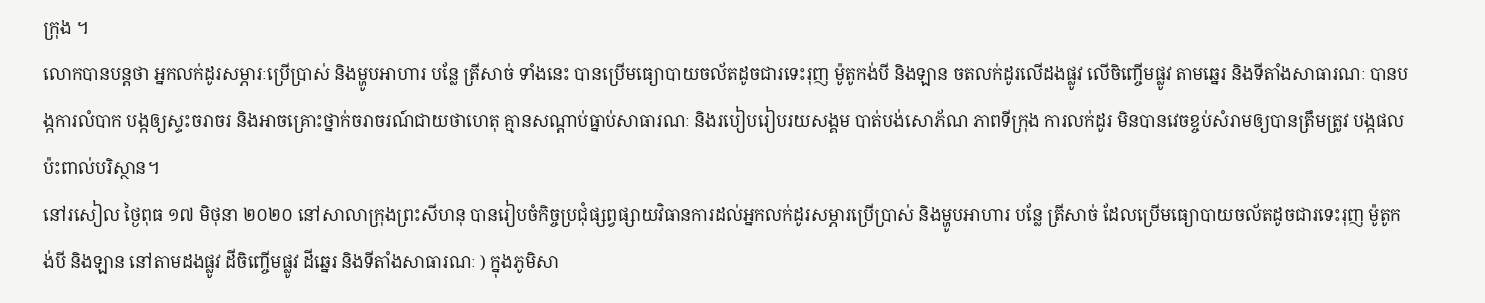ក្រុង ។
លោកបានបន្តថា អ្នកលក់ដូរសម្ភារៈប្រើប្រាស់ និងម្ហូបអាហារ បន្លែ ត្រីសាច់ ទាំងនេះ បានប្រើមធ្យោបាយចល័តដូចជារទេះរុញ ម៉ូតូកង់បី និងឡាន ចតលក់ដូរលើដងផ្លូវ លើចិញ្ចើមផ្លូវ តាមឆ្នេរ និងទីតាំងសាធារណៈ បានបង្កការលំបាក បង្កឲ្យស្ទះចរាចរ និងអាចគ្រោះថ្នាក់ចរាចរណ៍ជាយថាហេតុ គ្មានសណ្តាប់ធ្នាប់សាធារណៈ និងរបៀបរៀបរយសង្គម បាត់បង់សោភ័ណ ភាពទីក្រុង ការលក់ដូរ មិនបានវេចខ្ចប់សំរាមឲ្យបានត្រឹមត្រូវ បង្កផលប៉ះពាល់បរិស្ថាន។
នៅរសៀល ថ្ងៃពុធ ១៧ មិថុនា ២០២០ នៅសាលាក្រុងព្រះសីហនុ បានរៀបចំកិច្ចប្រជុំផ្សព្វផ្សាយវិធានការដល់អ្នកលក់ដូរសម្ភារប្រើប្រាស់ និងម្ហូបអាហារ បន្លែ ត្រីសាច់ ដែលប្រើមធ្យោបាយចល័តដូចជារទេះរុញ ម៉ូតូកង់បី និងឡាន នៅតាមដងផ្លូវ ដីចិញ្ចើមផ្លូវ ដីឆ្នេរ និងទីតាំងសាធារណៈ ) ក្នុងភូមិសា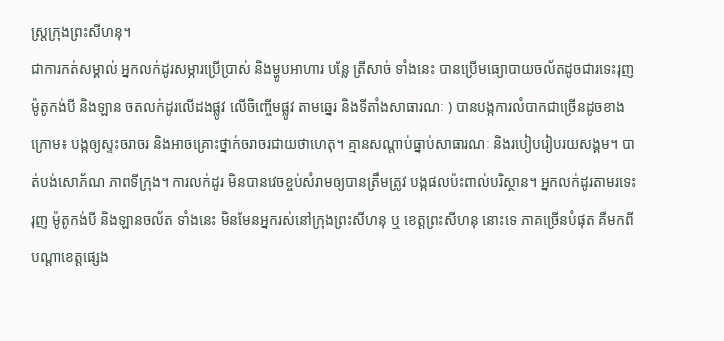ស្ត្រក្រុងព្រះសីហនុ។
ជាការកត់សម្គាល់ អ្នកលក់ដូរសម្ភារប្រើប្រាស់ និងម្ហូបអាហារ បន្លែ ត្រីសាច់ ទាំងនេះ បានប្រើមធ្យោបាយចល័តដូចជារទេះរុញ ម៉ូតូកង់បី និងឡាន ចតលក់ដូរលើដងផ្លូវ លើចិញ្ចើមផ្លូវ តាមឆ្នេរ និងទីតាំងសាធារណៈ ) បានបង្កការលំបាកជាច្រើនដូចខាងក្រោម៖ បង្កឲ្យស្ទះចរាចរ និងអាចគ្រោះថ្នាក់ចរាចរជាយថាហេតុ។ គ្មានសណ្តាប់ធ្នាប់សាធារណៈ និងរបៀបរៀបរយសង្គម។ បាត់បង់សោភ័ណ ភាពទីក្រុង។ ការលក់ដូរ មិនបានវេចខ្ចប់សំរាមឲ្យបានត្រឹមត្រូវ បង្កផលប៉ះពាល់បរិស្ថាន។ អ្នកលក់ដូរតាមរទេះរុញ ម៉ូតូកង់បី និងឡានចល័ត ទាំងនេះ មិនមែនអ្នករស់នៅក្រុងព្រះសីហនុ ឬ ខេត្តព្រះសីហនុ នោះទេ ភាគច្រើនបំផុត គឺមកពីបណ្តាខេត្តផ្សេង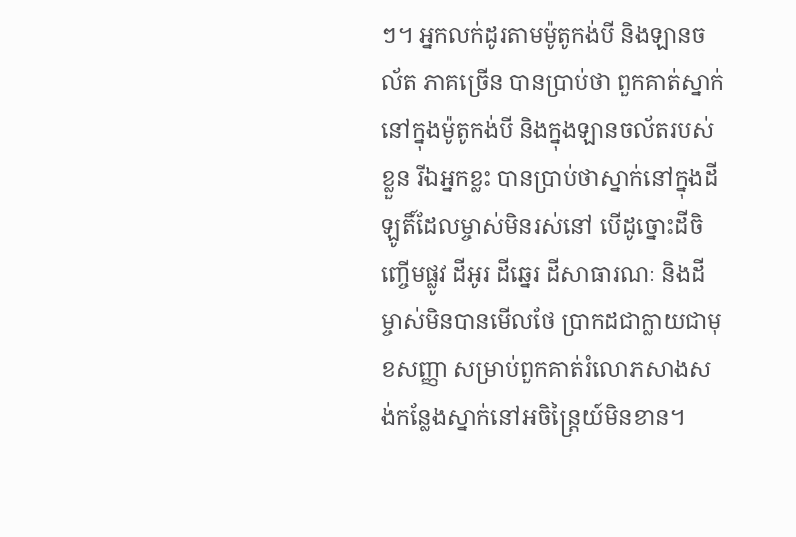ៗ។ អ្នកលក់ដូរតាមម៉ូតូកង់បី និងឡានចល័ត ភាគច្រើន បានប្រាប់ថា ពួកគាត់ស្នាក់នៅក្នុងម៉ូតូកង់បី និងក្នុងឡានចល័តរបស់ខ្លួន រីឯអ្នកខ្លះ បានប្រាប់ថាស្នាក់នៅក្នុងដីឡូតិ៍ដែលម្ចាស់មិនរស់នៅ បើដូច្នោះដីចិញ្ចើមផ្លូវ ដីអូរ ដីឆ្នេរ ដីសាធារណៈ និងដីម្ចាស់មិនបានមើលថែ ប្រាកដជាក្លាយជាមុខសញ្ញា សម្រាប់ពួកគាត់រំលោភសាងសង់កន្លែងស្នាក់នៅអចិន្ត្រៃយ៍មិនខាន។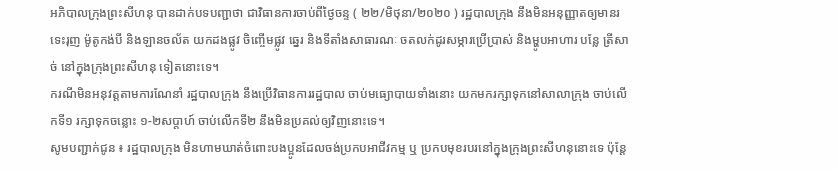អភិបាលក្រុងព្រះសីហនុ បានដាក់បទបញ្ជាថា ជាវិធានការចាប់ពីថ្ងៃចន្ទ ( ២២/មិថុនា/២០២០ ) រដ្ឋបាលក្រុង នឹងមិនអនុញ្ញាតឲ្យមានរទេះរុញ ម៉ូតូកង់បី និងឡានចល័ត យកដងផ្លូវ ចិញ្ចើមផ្លូវ ឆ្នេរ និងទីតាំងសាធារណៈ ចតលក់ដូរសម្ភារប្រើប្រាស់ និងម្ហូបអាហារ បន្លែ ត្រីសាច់ នៅក្នុងក្រុងព្រះសីហនុ ទៀតនោះទេ។
ករណីមិនអនុវត្តតាមការណែនាំ រដ្ឋបាលក្រុង នឹងប្រើវិធានការរដ្ឋបាល ចាប់មធ្យោបាយទាំងនោះ យកមករក្សាទុកនៅសាលាក្រុង ចាប់លើកទី១ រក្សាទុកចន្លោះ ១-២សប្តាហ៍ ចាប់លើកទី២ នឹងមិនប្រគល់ឲ្យវិញនោះទេ។
សូមបញ្ជាក់ជូន ៖ រដ្ឋបាលក្រុង មិនហាមឃាត់ចំពោះបងប្អូនដែលចង់ប្រកបអាជីវកម្ម ឬ ប្រកបមុខរបរនៅក្នុងក្រុងព្រះសីហនុនោះទេ ប៉ុន្តែ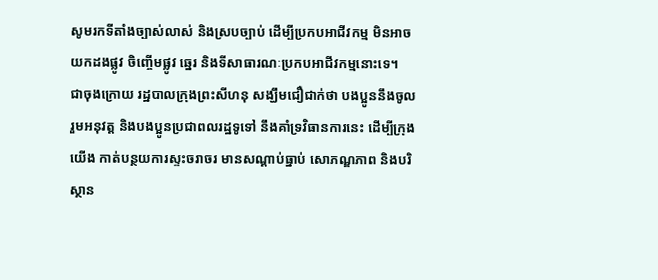សូមរកទីតាំងច្បាស់លាស់ និងស្របច្បាប់ ដើម្បីប្រកបអាជីវកម្ម មិនអាចយកដងផ្លូវ ចិញ្ចើមផ្លូវ ឆ្នេរ និងទីសាធារណៈប្រកបអាជីវកម្មនោះទេ។
ជាចុងក្រោយ រដ្ឋបាលក្រុងព្រះសីហនុ សង្ឃឹមជឿជាក់ថា បងប្អូននឹងចូលរួមអនុវត្ត និងបងប្អូនប្រជាពលរដ្ឋទូទៅ នឹងគាំទ្រវិធានការនេះ ដើម្បីក្រុងយើង កាត់បន្ថយការស្ទះចរាចរ មានសណ្តាប់ធ្នាប់ សោភណ្ឌភាព និងបរិស្ថាន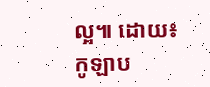ល្អ៕ ដោយ៖កូឡាប